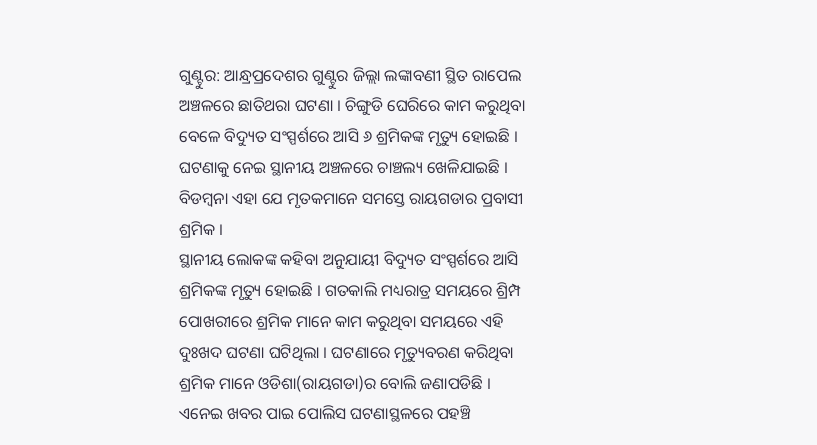ଗୁଣ୍ଟୁର: ଆନ୍ଧ୍ରପ୍ରଦେଶର ଗୁଣ୍ଟୁର ଜିଲ୍ଲା ଲଙ୍କାବଣୀ ସ୍ଥିତ ରାପେଲ ଅଞ୍ଚଳରେ ଛାତିଥରା ଘଟଣା । ଚିଙ୍ଗୁଡି ଘେରିରେ କାମ କରୁଥିବା ବେଳେ ବିଦ୍ୟୁତ ସଂସ୍ପର୍ଶରେ ଆସି ୬ ଶ୍ରମିକଙ୍କ ମୃତ୍ୟୁ ହୋଇଛି । ଘଟଣାକୁ ନେଇ ସ୍ଥାନୀୟ ଅଞ୍ଚଳରେ ଚାଞ୍ଚଲ୍ୟ ଖେଳିଯାଇଛି । ବିଡମ୍ବନା ଏହା ଯେ ମୃତକମାନେ ସମସ୍ତେ ରାୟଗଡାର ପ୍ରବାସୀ ଶ୍ରମିକ ।
ସ୍ଥାନୀୟ ଲୋକଙ୍କ କହିବା ଅନୁଯାୟୀ ବିଦ୍ୟୁତ ସଂସ୍ପର୍ଶରେ ଆସି ଶ୍ରମିକଙ୍କ ମୃତ୍ୟୁ ହୋଇଛି । ଗତକାଲି ମଧ୍ୟରାତ୍ର ସମୟରେ ଶ୍ରିମ୍ପ ପୋଖରୀରେ ଶ୍ରମିକ ମାନେ କାମ କରୁଥିବା ସମୟରେ ଏହି ଦୁଃଖଦ ଘଟଣା ଘଟିଥିଲା । ଘଟଣାରେ ମୃତ୍ୟୁବରଣ କରିଥିବା ଶ୍ରମିକ ମାନେ ଓଡିଶା(ରାୟଗଡା)ର ବୋଲି ଜଣାପଡିଛି । ଏନେଇ ଖବର ପାଇ ପୋଲିସ ଘଟଣାସ୍ଥଳରେ ପହଞ୍ଚି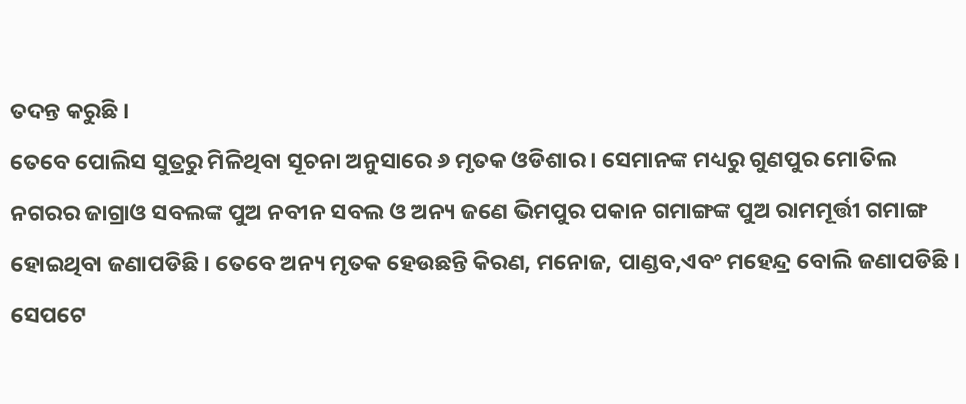ତଦନ୍ତ କରୁଛି ।
ତେବେ ପୋଲିସ ସୁତ୍ରରୁ ମିଳିଥିବା ସୂଚନା ଅନୁସାରେ ୬ ମୃତକ ଓଡିଶାର । ସେମାନଙ୍କ ମଧ୍ୟରୁ ଗୁଣପୁର ମୋତିଲ ନଗରର ଜାଗ୍ରାଓ ସବଲଙ୍କ ପୁଅ ନବୀନ ସବଲ ଓ ଅନ୍ୟ ଜଣେ ଭିମପୁର ପକାନ ଗମାଙ୍ଗଙ୍କ ପୁଅ ରାମମୂର୍ତ୍ତୀ ଗମାଙ୍ଗ ହୋଇଥିବା ଜଣାପଡିଛି । ତେବେ ଅନ୍ୟ ମୃତକ ହେଉଛନ୍ତି କିରଣ, ମନୋଜ, ପାଣ୍ଡବ,ଏବଂ ମହେନ୍ଦ୍ର ବୋଲି ଜଣାପଡିଛି ।
ସେପଟେ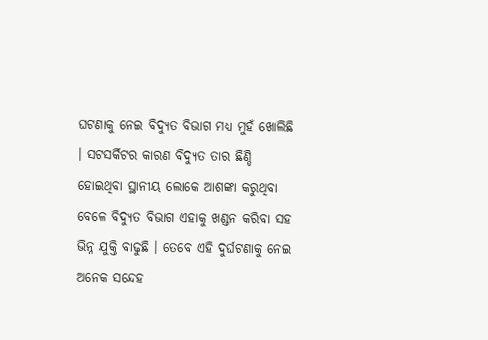ଘଟଣାକୁ ନେଇ ବିଦ୍ୟୁତ ବିଭାଗ ମଧ୍ୟ ମୁହଁ ଖୋଲିଛି । ସଟସର୍କିଟର କାରଣ ବିଦ୍ୟୁତ ତାର ଛିଣ୍ଡି ହୋଇଥିବା ସ୍ଥାନୀୟ ଲୋକେ ଆଶଙ୍କା କରୁଥିବା ବେଳେ ବିଦ୍ୟୁତ ବିଭାଗ ଏହାକୁ ଖଣ୍ଡନ କରିବା ସହ ଭିନ୍ନ ଯୁକ୍ତି ବାଢୁଛି । ତେବେ ଏହି ଦୁର୍ଘଟଣାକୁ ନେଇ ଅନେକ ସନ୍ଦେହ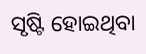ସୃଷ୍ଟି ହୋଇଥିବା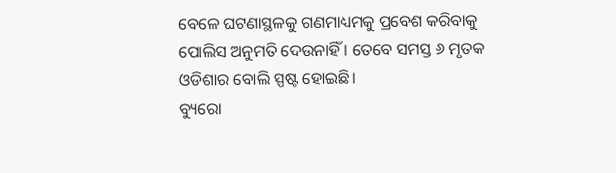ବେଳେ ଘଟଣାସ୍ଥଳକୁ ଗଣମାଧ୍ୟମକୁ ପ୍ରବେଶ କରିବାକୁ ପୋଲିସ ଅନୁମତି ଦେଉନାହିଁ । ତେବେ ସମସ୍ତ ୬ ମୃତକ ଓଡିଶାର ବୋଲି ସ୍ପଷ୍ଟ ହୋଇଛି।
ବ୍ୟୁରୋ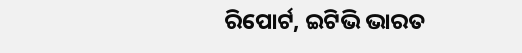ରିପୋର୍ଟ, ଇଟିଭି ଭାରତ